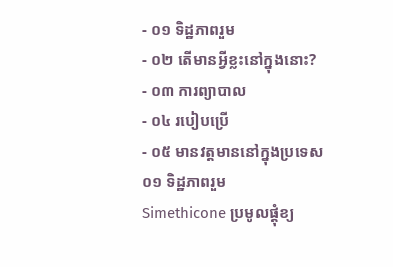- ០១ ទិដ្ឋភាពរួម
- ០២ តើមានអ្វីខ្លះនៅក្នុងនោះ?
- ០៣ ការព្យាបាល
- ០៤ របៀបប្រើ
- ០៥ មានវត្តមាននៅក្នុងប្រទេស
០១ ទិដ្ឋភាពរួម
Simethicone ប្រមូលផ្តុំខ្យ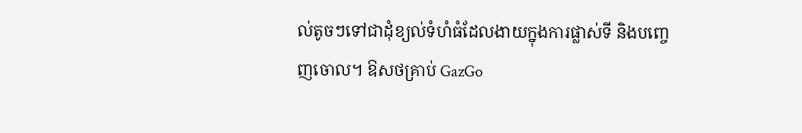ល់តូចៗទៅជាដុំខ្យល់ទំហំធំដែលងាយក្នុងការផ្លាស់ទី និងបញ្ចេញចោល។ ឱសថគ្រាប់ GazGo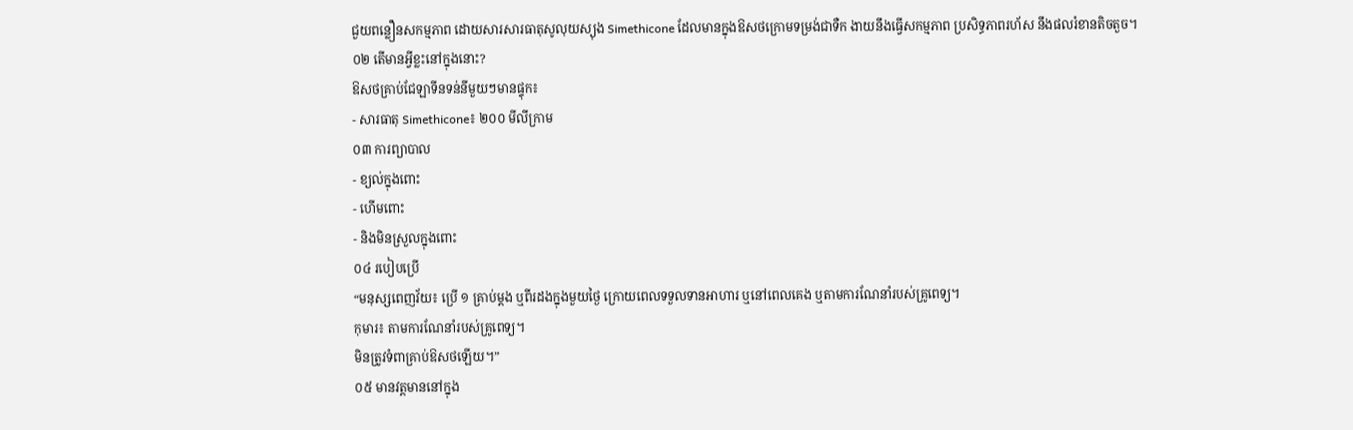ជួយពន្លឿនសកម្មភាព ដោយសារសារធាតុសូលុយស្យុង Simethicone ដែលមានក្នុងឱសថក្រោមទម្រង់ជាទឺក ងាយនឹងធ្វើសកម្មភាព ប្រសិទ្ធភាពរហ័ស នឹងផលរំខានតិចតួច។
០២ តើមានអ្វីខ្លះនៅក្នុងនោះ?
ឱសថគ្រាប់ជែឡាទីនទន់នីមួយៗមានផ្ទុក៖
- សារធាតុ Simethicone៖ ២០០ មីលីក្រាម
០៣ ការព្យាបាល
- ខ្យល់ក្នុងពោះ
- ហើមពោះ
- និងមិនស្រួលក្នុងពោះ
០៤ របៀបប្រើ
“មនុស្សពេញវ័យ៖ ប្រើ ១ គ្រាប់ម្តង ឬពីរដងក្នុងមួយថ្ងៃ ក្រោយពេលទទួលទានអាហារ ឬនៅពេលគេង ឬតាមការណែនាំរបស់គ្រូពេទ្យ។
កុមារ៖ តាមការណែនាំរបស់គ្រូពេទ្យ។
មិនត្រូវទំពាគ្រាប់ឱសថឡើយ។”
០៥ មានវត្តមាននៅក្នុង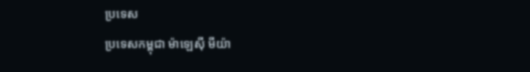ប្រទេស
ប្រទេសកម្ពុជា ម៉ាឡេស៊ី មីយ៉ា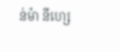ន់ម៉ា នីហ្សេ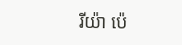រីយ៉ា ប៉េ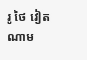រូ ថៃ វៀតណាម